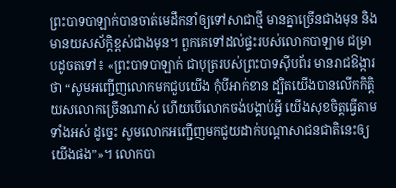ព្រះបាទបាឡាក់បានចាត់មេដឹកនាំឲ្យទៅសាជាថ្មី មានគ្នាច្រើនជាងមុន និងមានយសស័ក្ដិខ្ពស់ជាងមុន។ ពួកគេទៅដល់ផ្ទះរបស់លោកបាឡាម ជម្រាបដូចតទៅ៖ «ព្រះបាទបាឡាក់ ជាបុត្ររបស់ព្រះបាទស៊ីបព័រ មានរាជឱង្ការថា “សូមអញ្ជើញលោកមកជួបយើង កុំបីអាក់ខាន ដ្បិតយើងបានលើកកិត្តិយសលោកច្រើនណាស់ ហើយបើលោកចង់បង្គាប់អ្វី យើងសុខចិត្តធ្វើតាមទាំងអស់ ដូច្នេះ សូមលោកអញ្ជើញមកជួយដាក់បណ្ដាសាជនជាតិនេះឲ្យយើងផង”»។ លោកបា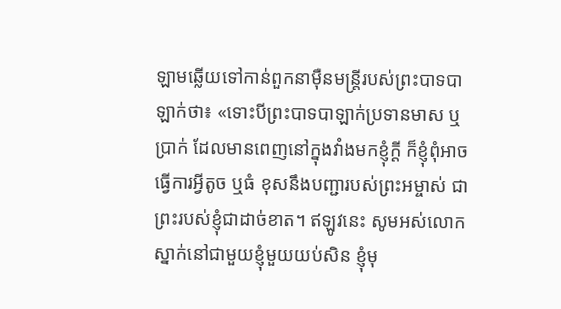ឡាមឆ្លើយទៅកាន់ពួកនាម៉ឺនមន្ត្រីរបស់ព្រះបាទបាឡាក់ថា៖ «ទោះបីព្រះបាទបាឡាក់ប្រទានមាស ឬប្រាក់ ដែលមានពេញនៅក្នុងវាំងមកខ្ញុំក្ដី ក៏ខ្ញុំពុំអាចធ្វើការអ្វីតូច ឬធំ ខុសនឹងបញ្ជារបស់ព្រះអម្ចាស់ ជាព្រះរបស់ខ្ញុំជាដាច់ខាត។ ឥឡូវនេះ សូមអស់លោកស្នាក់នៅជាមួយខ្ញុំមួយយប់សិន ខ្ញុំមុ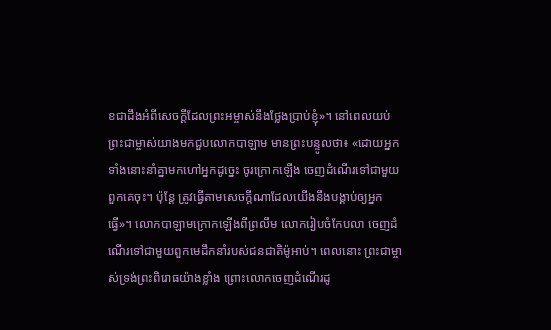ខជាដឹងអំពីសេចក្ដីដែលព្រះអម្ចាស់នឹងថ្លែងប្រាប់ខ្ញុំ»។ នៅពេលយប់ ព្រះជាម្ចាស់យាងមកជួបលោកបាឡាម មានព្រះបន្ទូលថា៖ «ដោយអ្នកទាំងនោះនាំគ្នាមកហៅអ្នកដូច្នេះ ចូរក្រោកឡើង ចេញដំណើរទៅជាមួយពួកគេចុះ។ ប៉ុន្តែ ត្រូវធ្វើតាមសេចក្ដីណាដែលយើងនឹងបង្គាប់ឲ្យអ្នកធ្វើ»។ លោកបាឡាមក្រោកឡើងពីព្រលឹម លោករៀបចំកែបលា ចេញដំណើរទៅជាមួយពួកមេដឹកនាំរបស់ជនជាតិម៉ូអាប់។ ពេលនោះ ព្រះជាម្ចាស់ទ្រង់ព្រះពិរោធយ៉ាងខ្លាំង ព្រោះលោកចេញដំណើរដូ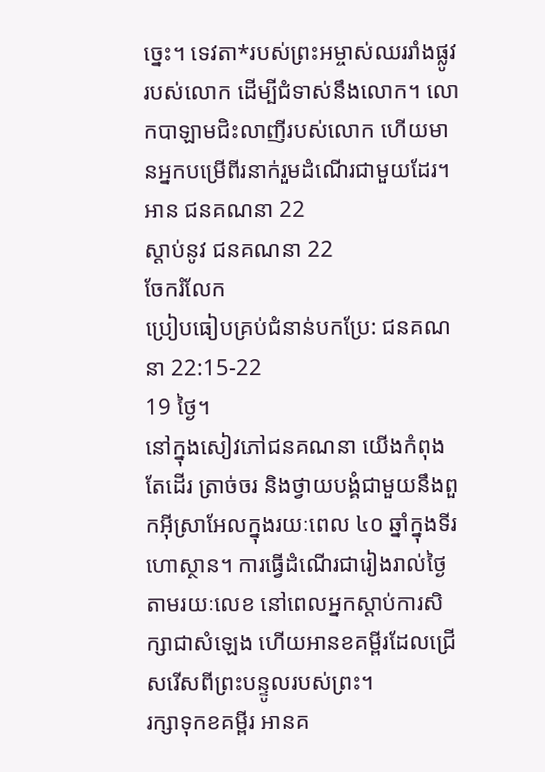ច្នេះ។ ទេវតា*របស់ព្រះអម្ចាស់ឈររាំងផ្លូវរបស់លោក ដើម្បីជំទាស់នឹងលោក។ លោកបាឡាមជិះលាញីរបស់លោក ហើយមានអ្នកបម្រើពីរនាក់រួមដំណើរជាមួយដែរ។
អាន ជនគណនា 22
ស្ដាប់នូវ ជនគណនា 22
ចែករំលែក
ប្រៀបធៀបគ្រប់ជំនាន់បកប្រែ: ជនគណនា 22:15-22
19 ថ្ងៃ។
នៅក្នុងសៀវភៅជនគណនា យើងកំពុងតែដើរ ត្រាច់ចរ និងថ្វាយបង្គំជាមួយនឹងពួកអ៊ីស្រាអែលក្នុងរយៈពេល ៤០ ឆ្នាំក្នុងទីរហោស្ថាន។ ការធ្វើដំណើរជារៀងរាល់ថ្ងៃតាមរយៈលេខ នៅពេលអ្នកស្តាប់ការសិក្សាជាសំឡេង ហើយអានខគម្ពីរដែលជ្រើសរើសពីព្រះបន្ទូលរបស់ព្រះ។
រក្សាទុកខគម្ពីរ អានគ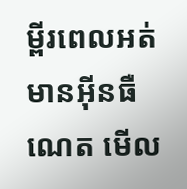ម្ពីរពេលអត់មានអ៊ីនធឺណេត មើល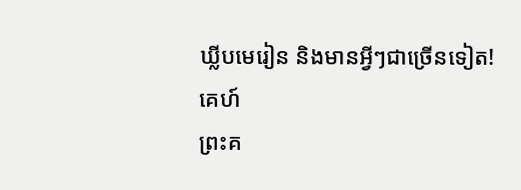ឃ្លីបមេរៀន និងមានអ្វីៗជាច្រើនទៀត!
គេហ៍
ព្រះគ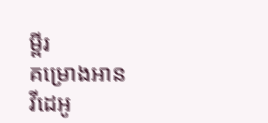ម្ពីរ
គម្រោងអាន
វីដេអូ